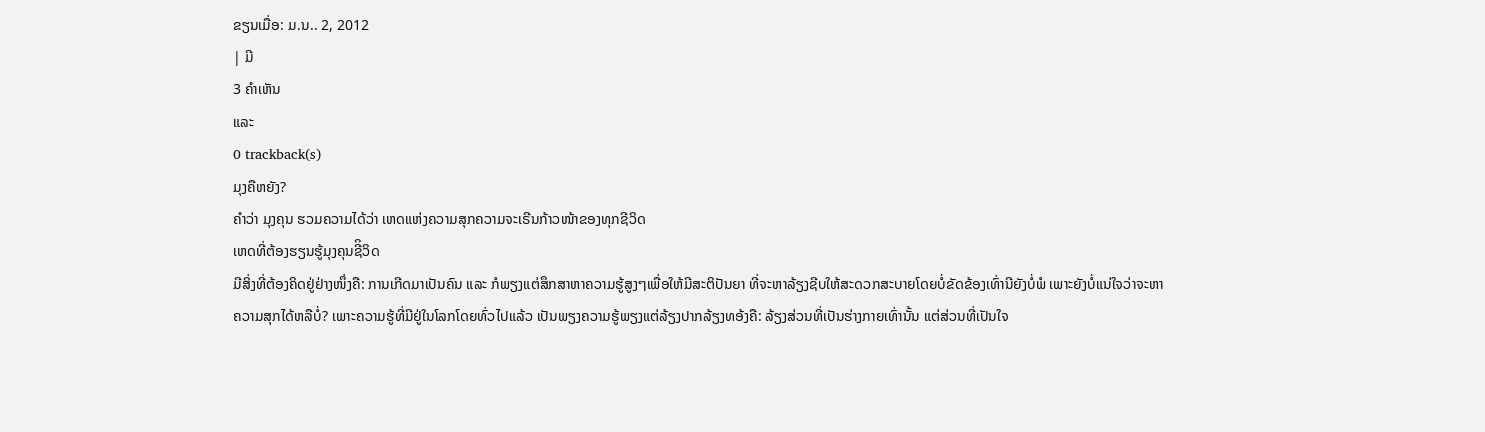ຂຽນເມື່ອ: ມ.ນ.. 2, 2012
| ມີ
3 ຄຳເຫັນ
ແລະ
0 trackback(s)
ມຸງຄືຫຍັງ?
ຄຳວ່າ ມຸງຄຸນ ຮວມຄວາມໄດ້ວ່າ ເຫດແຫ່ງຄວາມສຸກຄວາມຈະເຣີນກ້າວໜ້າຂອງທຸກຊີວິດ
ເຫດທີ່ຕ້ອງຮຽນຮູ້ມຸງຄຸນຊີິວິດ
ມີສິ່ງທີ່ຕ້ອງຄິດຢູ່ຢ່າງໜຶ່ງຄື: ການເກີດມາເປັນຄົນ ແລະ ກໍພຽງແຕ່ສຶກສາຫາຄວາມຮູ້ສູງໆເພື່ອໃຫ້ມີສະຕິປັນຍາ ທີ່ຈະຫາລ້ຽງຊີບໃຫ້ສະດວກສະບາຍໂດຍບໍ່ຂັດຂ້ອງເທົ່ານີຍັງບໍ່ພໍ ເພາະຍັງບໍ່ແນ່ໃຈວ່າຈະຫາຄວາມສຸກໄດ້ຫລືບໍ່? ເພາະຄວາມຮູ້ທີ່ມີຢູ່ໃນໂລກໂດຍທົ່ວໄປແລ້ວ ເປັນພຽງຄວາມຮູ້ພຽງແຕ່ລ້ຽງປາກລ້ຽງທອ້ງຄື: ລ້ຽງສ່ວນທີ່ເປັນຮ່າງກາຍເທົ່ານັ້ນ ແຕ່ສ່ວນທີ່ເປັນໃຈ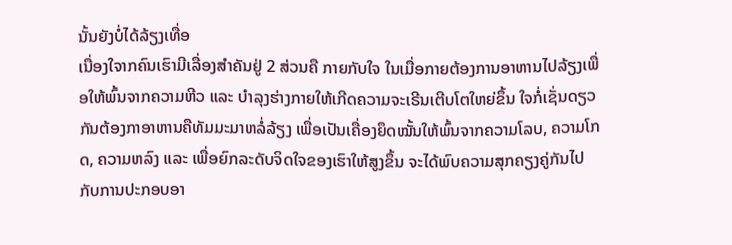ນັ້ນຍັງບໍ່ໄດ້ລ້ຽງເທື່ອ
ເນື່ອງໃຈາກຄົນເຮົາມີເລື່ອງສຳຄັນຢູ່ 2 ສ່ວນຄື ກາຍກັບໃຈ ໃນເມື່ອກາຍຕ້ອງການອາຫານໄປລ້ຽງເພື່ອໃຫ້ພົ້ນຈາກຄວາມຫີວ ແລະ ບຳລຸງຮ່າງກາຍໃຫ້ເກີດຄວາມຈະເຣີນເຕີບໂຕໃຫຍ່ຂຶ້ນ ໃຈກໍ່ເຊັ່ນດຽວກັນຕ້ອງກາອາຫານຄືທັມມະມາຫລໍ່ລ້ຽງ ເພື່ອເປັນເຄື່ອງຍຶດໝັ້ນໃຫ້ພົ້ນຈາກຄວາມໂລບ, ຄວາມໂກດ, ຄວາມຫລົງ ແລະ ເພື່ອຍົກລະດັບຈິດໃຈຂອງເຮົາໃຫ້ສູງຂຶ້ນ ຈະໄດ້ພົບຄວາມສຸກຄຽງຄູ່ກັນໄປກັບການປະກອບອາ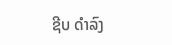ຊີບ ດຳລົງ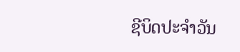ຊີບິດປະຈຳວັນ